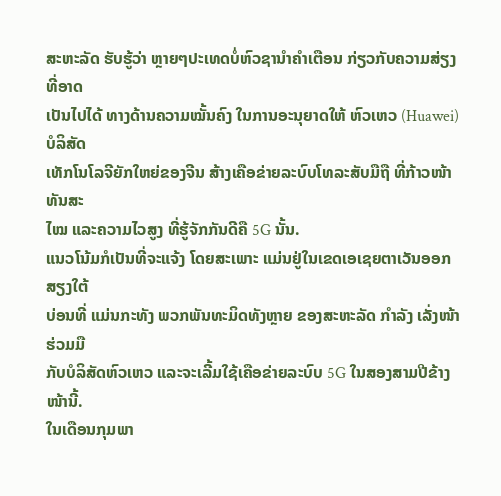ສະຫະລັດ ຮັບຮູ້ວ່າ ຫຼາຍໆປະເທດບໍ່ຫົວຊານຳຄຳເຕືອນ ກ່ຽວກັບຄວາມສ່ຽງ ທີ່ອາດ
ເປັນໄປໄດ້ ທາງດ້ານຄວາມໝັ້ນຄົງ ໃນການອະນຸຍາດໃຫ້ ຫົວເຫວ (Huawei) ບໍລິສັດ
ເທັກໂນໂລຈີຍັກໃຫຍ່ຂອງຈີນ ສ້າງເຄືອຂ່າຍລະບົບໂທລະສັບມືຖື ທີ່ກ້າວໜ້າທັນສະ
ໄໝ ແລະຄວາມໄວສູງ ທີ່ຮູ້ຈັກກັນດີຄື 5G ນັ້ນ.
ແນວໂນ້ມກໍເປັນທີ່ຈະແຈ້ງ ໂດຍສະເພາະ ແມ່ນຢູ່ໃນເຂດເອເຊຍຕາເວັນອອກສຽງໃຕ້
ບ່ອນທີ່ ແມ່ນກະທັງ ພວກພັນທະມິດທັງຫຼາຍ ຂອງສະຫະລັດ ກຳລັງ ເລັ່ງໜ້າຮ່ວມມື
ກັບບໍລິສັດຫົວເຫວ ແລະຈະເລີ້ມໃຊ້ເຄືອຂ່າຍລະບົບ 5G ໃນສອງສາມປີຂ້າງໜ້ານີ້.
ໃນເດືອນກຸມພາ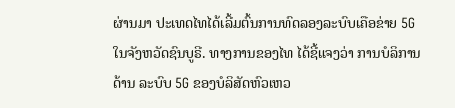ຜ່ານມາ ປະເທດໄທໄດ້ເລີ້ມຕົ້ນການທົດລອງລະບົບເຄືອຂ່າຍ 5G
ໃນຈັງຫວັດຊົນບູຣີ. ທາງການຂອງໄທ ໄດ້ຊີ້ແຈງວ່າ ການບໍລິການດ້ານ ລະບົບ 5G ຂອງບໍລິສັດຫົວເຫວ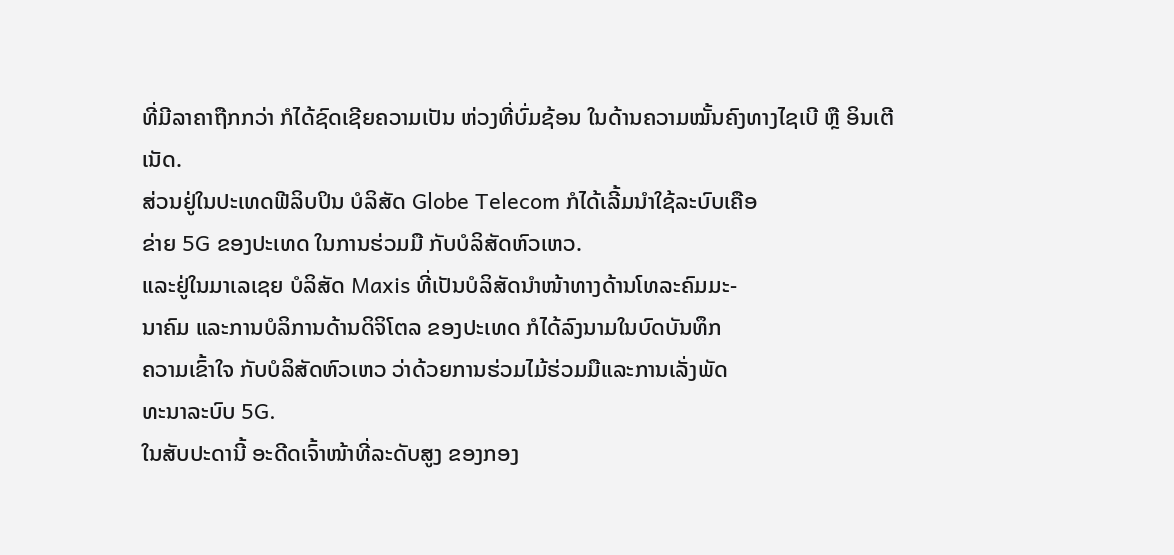ທີ່ມີລາຄາຖືກກວ່າ ກໍໄດ້ຊົດເຊີຍຄວາມເປັນ ຫ່ວງທີ່ບົ່ມຊ້ອນ ໃນດ້ານຄວາມໝັ້ນຄົງທາງໄຊເບີ ຫຼື ອິນເຕີເນັດ.
ສ່ວນຢູ່ໃນປະເທດຟີລິບປິນ ບໍລິສັດ Globe Telecom ກໍໄດ້ເລີ້ມນຳໃຊ້ລະບົບເຄືອ
ຂ່າຍ 5G ຂອງປະເທດ ໃນການຮ່ວມມື ກັບບໍລິສັດຫົວເຫວ.
ແລະຢູ່ໃນມາເລເຊຍ ບໍລິສັດ Maxis ທີ່ເປັນບໍລິສັດນຳໜ້າທາງດ້ານໂທລະຄົມມະ-
ນາຄົມ ແລະການບໍລິການດ້ານດິຈິໂຕລ ຂອງປະເທດ ກໍໄດ້ລົງນາມໃນບົດບັນທຶກ
ຄວາມເຂົ້າໃຈ ກັບບໍລິສັດຫົວເຫວ ວ່າດ້ວຍການຮ່ວມໄມ້ຮ່ວມມືແລະການເລັ່ງພັດ
ທະນາລະບົບ 5G.
ໃນສັບປະດານີ້ ອະດີດເຈົ້າໜ້າທີ່ລະດັບສູງ ຂອງກອງ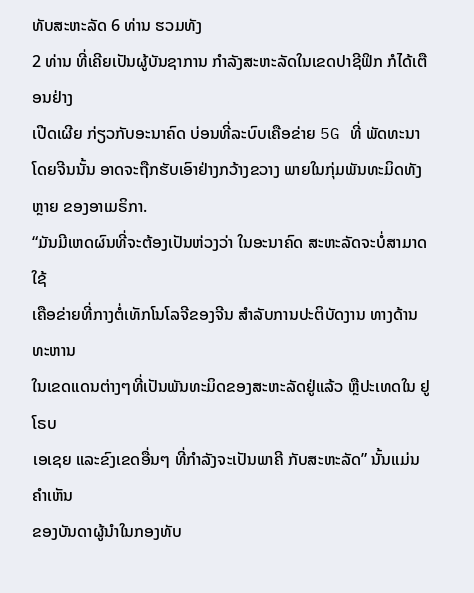ທັບສະຫະລັດ 6 ທ່ານ ຮວມທັງ
2 ທ່ານ ທີ່ເຄີຍເປັນຜູ້ບັນຊາການ ກຳລັງສະຫະລັດໃນເຂດປາຊີຟິກ ກໍໄດ້ເຕືອນຢ່າງ
ເປີດເຜີຍ ກ່ຽວກັບອະນາຄົດ ບ່ອນທີ່ລະບົບເຄືອຂ່າຍ 5G ທີ່ ພັດທະນາໂດຍຈີນນັ້ນ ອາດຈະຖືກຮັບເອົາຢ່າງກວ້າງຂວາງ ພາຍໃນກຸ່ມພັນທະມິດທັງຫຼາຍ ຂອງອາເມຣິກາ.
“ມັນມີເຫດຜົນທີ່ຈະຕ້ອງເປັນຫ່ວງວ່າ ໃນອະນາຄົດ ສະຫະລັດຈະບໍ່ສາມາດໃຊ້
ເຄືອຂ່າຍທີ່ກາງຕໍ່ເທັກໂນໂລຈີຂອງຈີນ ສຳລັບການປະຕິບັດງານ ທາງດ້ານທະຫານ
ໃນເຂດແດນຕ່າງໆທີ່ເປັນພັນທະມິດຂອງສະຫະລັດຢູ່ແລ້ວ ຫຼືປະເທດໃນ ຢູໂຣບ
ເອເຊຍ ແລະຂົງເຂດອື່ນໆ ທີ່ກຳລັງຈະເປັນພາຄີ ກັບສະຫະລັດ” ນັ້ນແມ່ນຄຳເຫັນ
ຂອງບັນດາຜູ້ນຳໃນກອງທັບ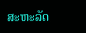ສະຫະລັດ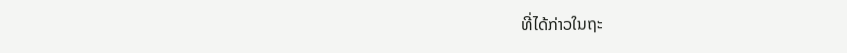ທີ່ໄດ້ກ່າວໃນຖະ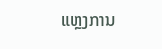ແຫຼງການ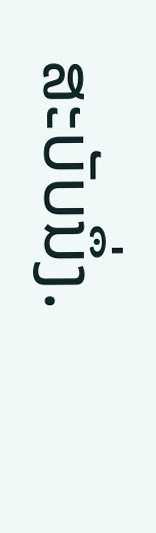ສະບັບນຶ່ງ.